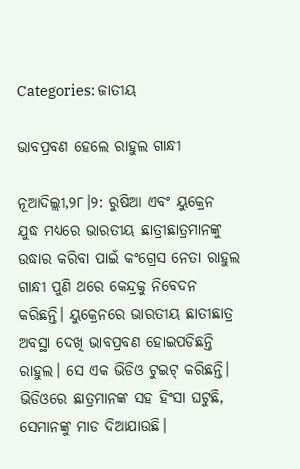Categories: ଜାତୀୟ

ଭାବପ୍ରବଣ ହେଲେ ରାହୁଲ ଗାନ୍ଧୀ

ନୂଆଦିଲ୍ଲୀ,୨୮।୨: ରୁଷିଆ ଏବଂ ୟୁକ୍ରେନ ଯୁଦ୍ଧ ମଧ୍ୟରେ ଭାରତୀୟ ଛାତ୍ରୀଛାତ୍ରମାନଙ୍କୁ ଉଦ୍ଧାର କରିବା ପାଇଁ କଂଗ୍ରେସ ନେତା ରାହୁଲ ଗାନ୍ଧୀ ପୁଣି ଥରେ କେନ୍ଦ୍ରକୁ ନିବେଦନ କରିଛନ୍ତି। ୟୁକ୍ରେନରେ ଭାରତୀୟ ଛାତୀଛାତ୍ର ଅବସ୍ଥା ଦେଖି ଭାବପ୍ରବଣ ହୋଇପଡିଛନ୍ତି ରାହୁଲ। ସେ ଏକ ଭିଡିଓ ଟୁଇଟ୍‌ କରିଛନ୍ତି। ଭିଡିଓରେ ଛାତ୍ରମାନଙ୍କ ସହ ହିଂସା ଘଟୁଛି, ସେମାନଙ୍କୁ ମାଡ ଦିଆଯାଉଛି।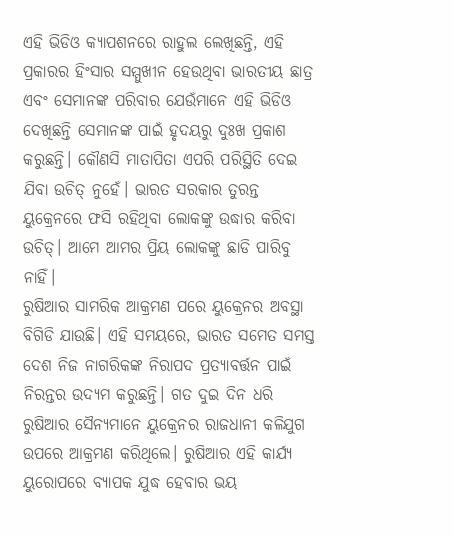ଏହି ଭିଡିଓ କ୍ୟାପଶନରେ ରାହୁଲ ଲେଖିଛନ୍ତି, ଏହି ପ୍ରକାରର ହିଂସାର ସମ୍ମୁଖୀନ ହେଉଥିବା ଭାରତୀୟ ଛାତ୍ର ଏବଂ ସେମାନଙ୍କ ପରିବାର ଯେଉଁମାନେ ଏହି ଭିଡିଓ ଦେଖିଛନ୍ତି ସେମାନଙ୍କ ପାଇଁ ହୃଦୟରୁ ଦୁଃଖ ପ୍ରକାଶ କରୁଛନ୍ତି। କୌଣସି ମାତାପିତା ଏପରି ପରିସ୍ଥିତି ଦେଇ ଯିବା ଉଚିତ୍‌ ନୁହେଁ। ଭାରତ ସରକାର ତୁରନ୍ତ ୟୁକ୍ରେନରେ ଫସି ରହିଥିବା ଲୋକଙ୍କୁ ଉଦ୍ଧାର କରିବା ଉଚିତ୍‌। ଆମେ ଆମର ପ୍ରିୟ ଲୋକଙ୍କୁ ଛାଡି ପାରିବୁ ନାହିଁ।
ରୁଷିଆର ସାମରିକ ଆକ୍ରମଣ ପରେ ୟୁକ୍ରେନର ଅବସ୍ଥା ବିଗିଡି ଯାଉଛି। ଏହି ସମୟରେ, ଭାରତ ସମେତ ସମସ୍ତ ଦେଶ ନିଜ ନାଗରିକଙ୍କ ନିରାପଦ ପ୍ରତ୍ୟାବର୍ତ୍ତନ ପାଇଁ ନିରନ୍ତର ଉଦ୍ୟମ କରୁଛନ୍ତି। ଗତ ଦୁଇ ଦିନ ଧରି ରୁଷିଆର ସୈନ୍ୟମାନେ ୟୁକ୍ରେନର ରାଜଧାନୀ କଳିଯୁଗ ଉପରେ ଆକ୍ରମଣ କରିଥିଲେ। ରୁଷିଆର ଏହି କାର୍ଯ୍ୟ ୟୁରୋପରେ ବ୍ୟାପକ ଯୁଦ୍ଧ ହେବାର ଭୟ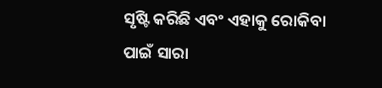ସୃଷ୍ଟି କରିଛି ଏବଂ ଏହାକୁ ରୋକିବା ପାଇଁ ସାରା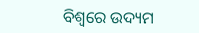ବିଶ୍ୱରେ ଉଦ୍ୟମ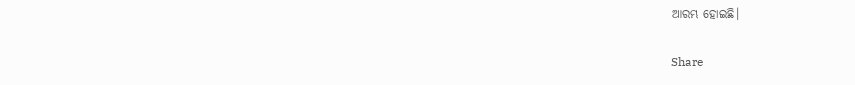ଆରମ୍ଭ ହୋଇଛି।

Share